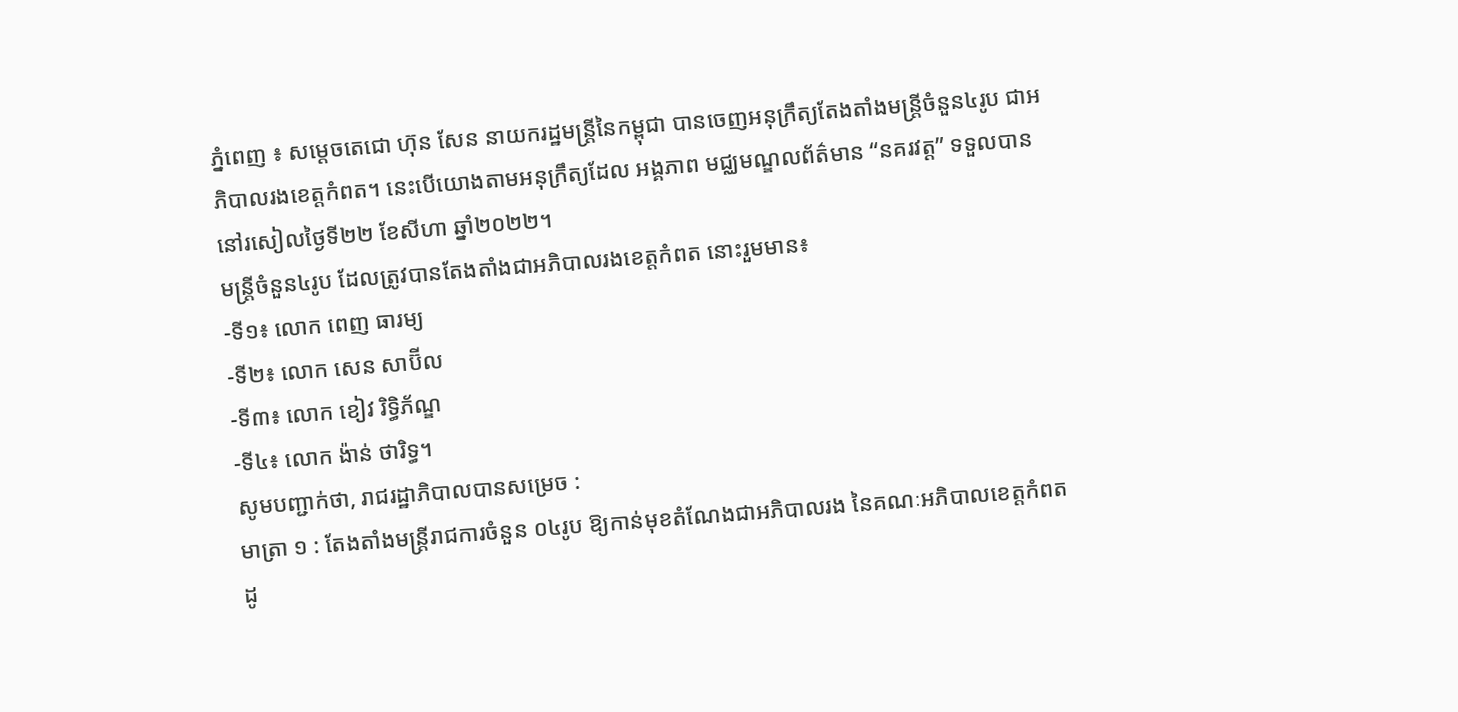ភ្នំពេញ ៖ សម្ដេចតេជោ ហ៊ុន សែន នាយករដ្ឋមន្ដ្រីនៃកម្ពុជា បានចេញអនុក្រឹត្យតែងតាំងមន្ដ្រីចំនួន៤រូប ជាអភិបាលរងខេត្តកំពត។ នេះបើយោងតាមអនុក្រឹត្យដែល អង្គភាព មជ្ឈមណ្ឌលព័ត៌មាន “នគរវត្ត” ទទួលបាននៅរសៀលថ្ងៃទី២២ ខែសីហា ឆ្នាំ២០២២។
មន្ដ្រីចំនួន៤រូប ដែលត្រូវបានតែងតាំងជាអភិបាលរងខេត្តកំពត នោះរួមមាន៖
-ទី១៖ លោក ពេញ ធារម្យ
-ទី២៖ លោក សេន សាប៊ីល
-ទី៣៖ លោក ខៀវ រិទ្ធិភ័ណ្ឌ
-ទី៤៖ លោក ង៉ាន់ ថារិទ្ធ។
សូមបញ្ជាក់ថា, រាជរដ្ឋាភិបាលបានសម្រេច :
មាត្រា ១ : តែងតាំងមន្ត្រីរាជការចំនួន ០៤រូប ឱ្យកាន់មុខតំណែងជាអភិបាលរង នៃគណៈអភិបាលខេត្តកំពត ដូ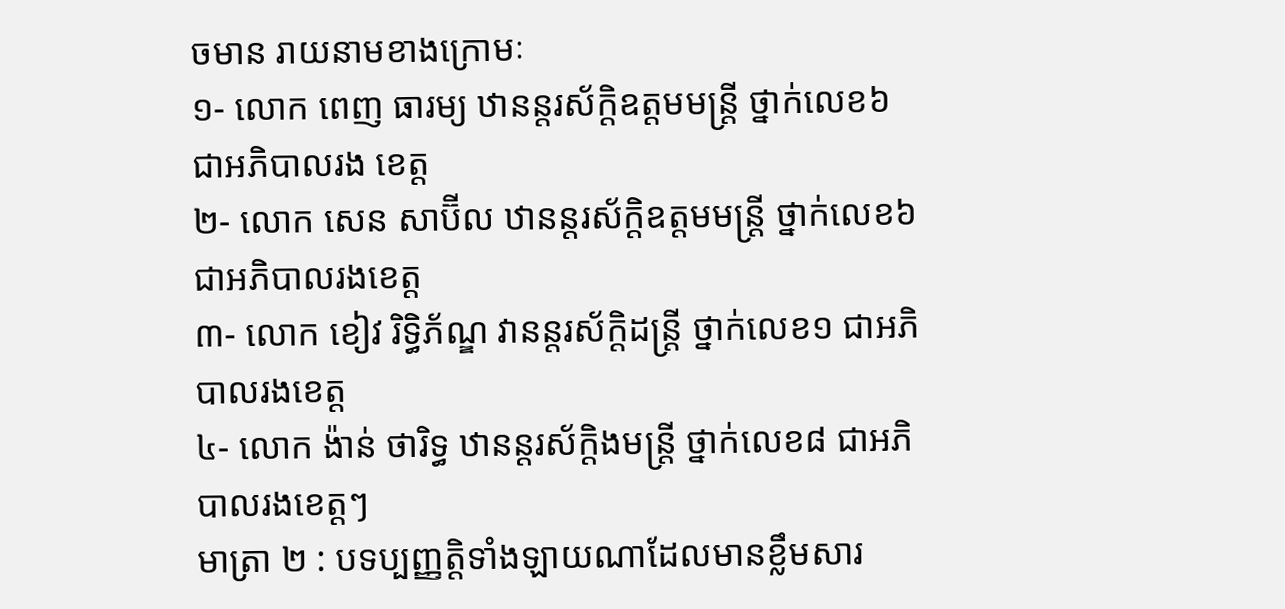ចមាន រាយនាមខាងក្រោមៈ
១- លោក ពេញ ធារម្យ ឋានន្តរស័ក្តិឧត្តមមន្ត្រី ថ្នាក់លេខ៦ ជាអភិបាលរង ខេត្ត
២- លោក សេន សាប៊ីល ឋានន្តរស័ក្តិឧត្តមមន្ត្រី ថ្នាក់លេខ៦ ជាអភិបាលរងខេត្ត
៣- លោក ខៀវ រិទ្ធិភ័ណ្ឌ វានន្តរស័ក្ដិដន្ត្រី ថ្នាក់លេខ១ ជាអភិបាលរងខេត្ត
៤- លោក ង៉ាន់ ថារិទ្ធ ឋានន្តរស័ក្ដិងមន្ត្រី ថ្នាក់លេខ៨ ជាអភិបាលរងខេត្តៗ
មាត្រា ២ : បទប្បញ្ញត្តិទាំងឡាយណាដែលមានខ្លឹមសារ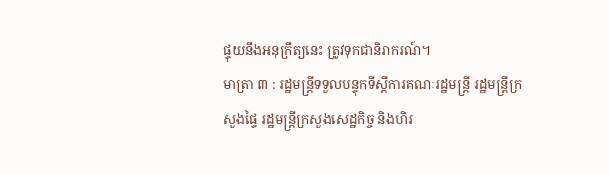ផ្ទុយនឹងអនុក្រឹត្យនេះ ត្រូវទុកជានិរាករណ៍។
មាត្រា ៣ : រដ្ឋមន្ត្រីទទួលបន្ទុកទីស្តីការគណៈរដ្ឋមន្ត្រី រដ្ឋមន្ត្រីក្រសួងផ្ទៃ រដ្ឋមន្ត្រីក្រសួងសេដ្ឋកិច្ច និងហិរ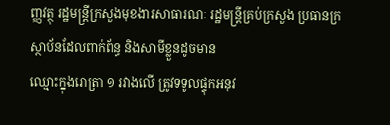ញ្ញវត្ថុ រដ្ឋមន្ត្រីក្រសួងមុខងារសាធារណៈ រដ្ឋមន្ត្រីគ្រប់ក្រសួង ប្រធានក្រស្ថាប័នដែលពាក់ព័ន្ធ និងសាមីខ្លួនដូចមាន
ឈ្មោះក្នុងរោត្រា ១ រវាងលើ ត្រូវទទូលផ្ទុកអនុវ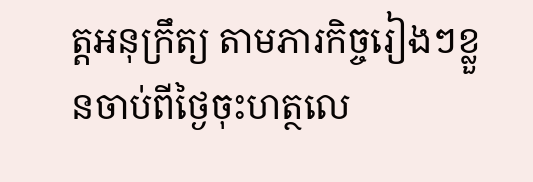ត្តអនុក្រឹត្យ តាមភារកិច្ចរៀងៗខ្លួនចាប់ពីថ្ងៃចុះហត្ថលេ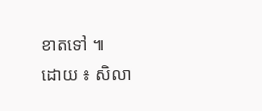ខាតទៅ ៕
ដោយ ៖ សិលា